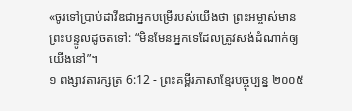«ចូរទៅប្រាប់ដាវីឌជាអ្នកបម្រើរបស់យើងថា ព្រះអម្ចាស់មានព្រះបន្ទូលដូចតទៅ: “មិនមែនអ្នកទេដែលត្រូវសង់ដំណាក់ឲ្យយើងនៅ”។
១ ពង្សាវតារក្សត្រ 6:12 - ព្រះគម្ពីរភាសាខ្មែរបច្ចុប្បន្ន ២០០៥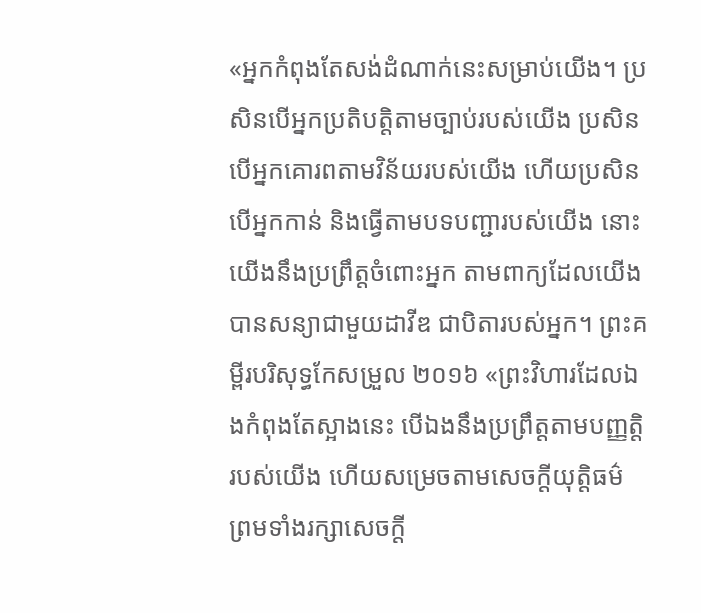«អ្នកកំពុងតែសង់ដំណាក់នេះសម្រាប់យើង។ ប្រសិនបើអ្នកប្រតិបត្តិតាមច្បាប់របស់យើង ប្រសិនបើអ្នកគោរពតាមវិន័យរបស់យើង ហើយប្រសិនបើអ្នកកាន់ និងធ្វើតាមបទបញ្ជារបស់យើង នោះយើងនឹងប្រព្រឹត្តចំពោះអ្នក តាមពាក្យដែលយើងបានសន្យាជាមួយដាវីឌ ជាបិតារបស់អ្នក។ ព្រះគម្ពីរបរិសុទ្ធកែសម្រួល ២០១៦ «ព្រះវិហារដែលឯងកំពុងតែស្អាងនេះ បើឯងនឹងប្រព្រឹត្តតាមបញ្ញត្តិរបស់យើង ហើយសម្រេចតាមសេចក្ដីយុត្តិធម៌ ព្រមទាំងរក្សាសេចក្ដី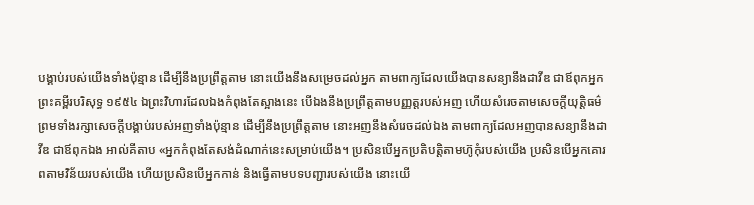បង្គាប់របស់យើងទាំងប៉ុន្មាន ដើម្បីនឹងប្រព្រឹត្តតាម នោះយើងនឹងសម្រេចដល់អ្នក តាមពាក្យដែលយើងបានសន្យានឹងដាវីឌ ជាឪពុកអ្នក ព្រះគម្ពីរបរិសុទ្ធ ១៩៥៤ ឯព្រះវិហារដែលឯងកំពុងតែស្អាងនេះ បើឯងនឹងប្រព្រឹត្តតាមបញ្ញត្តរបស់អញ ហើយសំរេចតាមសេចក្ដីយុត្តិធម៌ ព្រមទាំងរក្សាសេចក្ដីបង្គាប់របស់អញទាំងប៉ុន្មាន ដើម្បីនឹងប្រព្រឹត្តតាម នោះអញនឹងសំរេចដល់ឯង តាមពាក្យដែលអញបានសន្យានឹងដាវីឌ ជាឪពុកឯង អាល់គីតាប «អ្នកកំពុងតែសង់ដំណាក់នេះសម្រាប់យើង។ ប្រសិនបើអ្នកប្រតិបត្តិតាមហ៊ូកុំរបស់យើង ប្រសិនបើអ្នកគោរពតាមវិន័យរបស់យើង ហើយប្រសិនបើអ្នកកាន់ និងធ្វើតាមបទបញ្ជារបស់យើង នោះយើ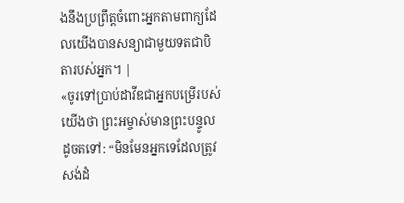ងនឹងប្រព្រឹត្តចំពោះអ្នកតាមពាក្យដែលយើងបានសន្យាជាមួយទតជាបិតារបស់អ្នក។ |
«ចូរទៅប្រាប់ដាវីឌជាអ្នកបម្រើរបស់យើងថា ព្រះអម្ចាស់មានព្រះបន្ទូលដូចតទៅ: “មិនមែនអ្នកទេដែលត្រូវសង់ដំ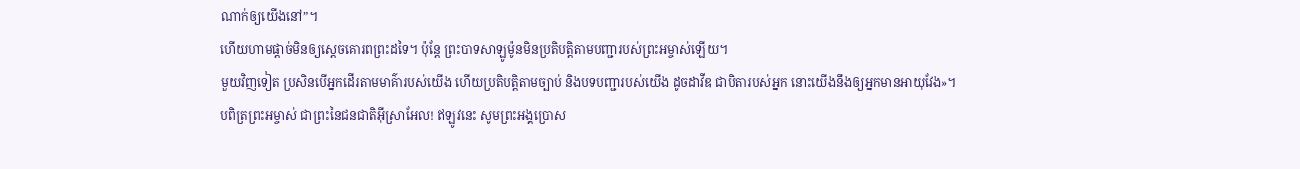ណាក់ឲ្យយើងនៅ”។
ហើយហាមផ្ដាច់មិនឲ្យស្ដេចគោរពព្រះដទៃ។ ប៉ុន្តែ ព្រះបាទសាឡូម៉ូនមិនប្រតិបត្តិតាមបញ្ជារបស់ព្រះអម្ចាស់ឡើយ។
មួយវិញទៀត ប្រសិនបើអ្នកដើរតាមមាគ៌ារបស់យើង ហើយប្រតិបត្តិតាមច្បាប់ និងបទបញ្ជារបស់យើង ដូចដាវីឌ ជាបិតារបស់អ្នក នោះយើងនឹងឲ្យអ្នកមានអាយុវែង»។
បពិត្រព្រះអម្ចាស់ ជាព្រះនៃជនជាតិអ៊ីស្រាអែល! ឥឡូវនេះ សូមព្រះអង្គប្រោស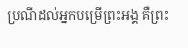ប្រណីដល់អ្នកបម្រើព្រះអង្គ គឺព្រះ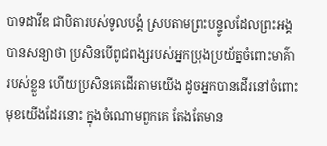បាទដាវីឌ ជាបិតារបស់ទូលបង្គំ ស្របតាមព្រះបន្ទូលដែលព្រះអង្គបានសន្យាថា ប្រសិនបើពូជពង្សរបស់អ្នកប្រុងប្រយ័ត្នចំពោះមាគ៌ារបស់ខ្លួន ហើយប្រសិនគេដើរតាមយើង ដូចអ្នកបានដើរនៅចំពោះមុខយើងដែរនោះ ក្នុងចំណោមពួកគេ តែងតែមាន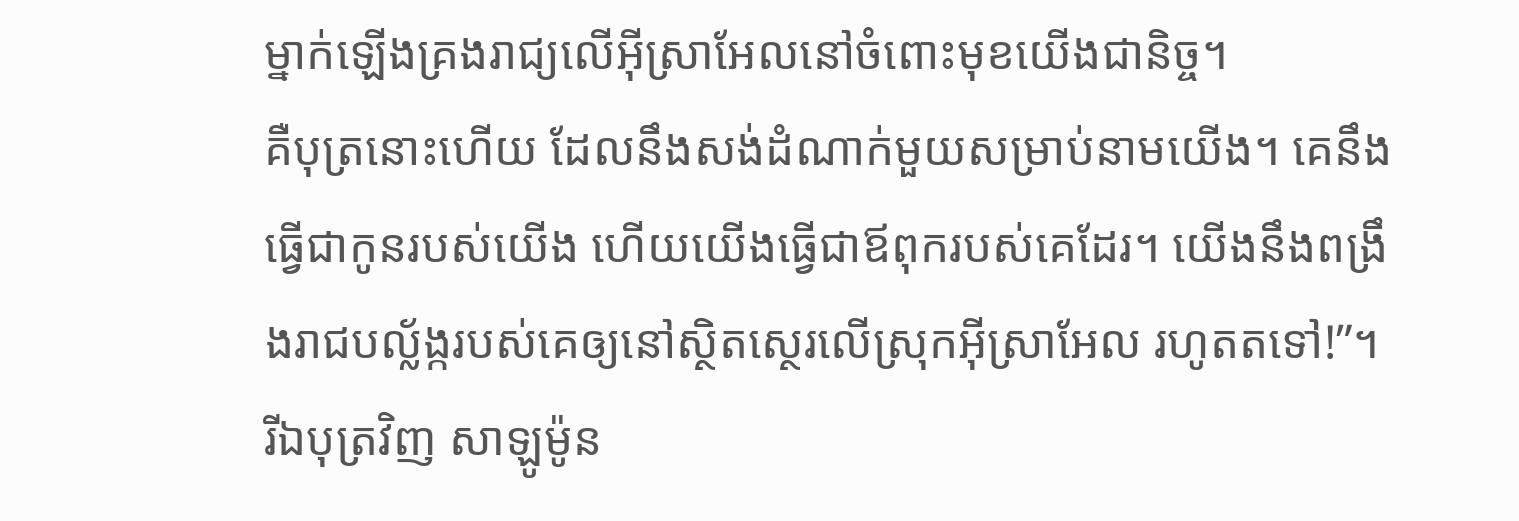ម្នាក់ឡើងគ្រងរាជ្យលើអ៊ីស្រាអែលនៅចំពោះមុខយើងជានិច្ច។
គឺបុត្រនោះហើយ ដែលនឹងសង់ដំណាក់មួយសម្រាប់នាមយើង។ គេនឹងធ្វើជាកូនរបស់យើង ហើយយើងធ្វើជាឪពុករបស់គេដែរ។ យើងនឹងពង្រឹងរាជបល្ល័ង្ករបស់គេឲ្យនៅស្ថិតស្ថេរលើស្រុកអ៊ីស្រាអែល រហូតតទៅ!”។
រីឯបុត្រវិញ សាឡូម៉ូន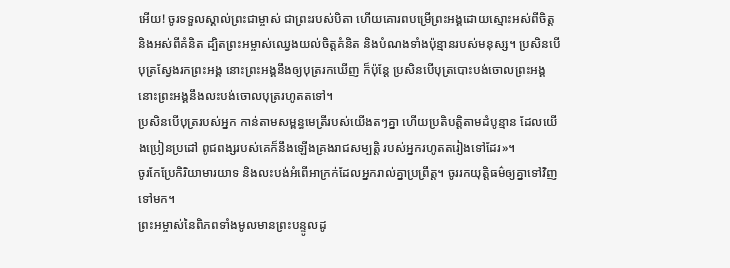អើយ! ចូរទទួលស្គាល់ព្រះជាម្ចាស់ ជាព្រះរបស់បិតា ហើយគោរពបម្រើព្រះអង្គដោយស្មោះអស់ពីចិត្ត និងអស់ពីគំនិត ដ្បិតព្រះអម្ចាស់ឈ្វេងយល់ចិត្តគំនិត និងបំណងទាំងប៉ុន្មានរបស់មនុស្ស។ ប្រសិនបើបុត្រស្វែងរកព្រះអង្គ នោះព្រះអង្គនឹងឲ្យបុត្ររកឃើញ ក៏ប៉ុន្តែ ប្រសិនបើបុត្របោះបង់ចោលព្រះអង្គ នោះព្រះអង្គនឹងលះបង់ចោលបុត្ររហូតតទៅ។
ប្រសិនបើបុត្ររបស់អ្នក កាន់តាមសម្ពន្ធមេត្រីរបស់យើងតៗគ្នា ហើយប្រតិបត្តិតាមដំបូន្មាន ដែលយើងប្រៀនប្រដៅ ពូជពង្សរបស់គេក៏នឹងឡើងគ្រងរាជសម្បត្តិ របស់អ្នករហូតតរៀងទៅដែរ»។
ចូរកែប្រែកិរិយាមារយាទ និងលះបង់អំពើអាក្រក់ដែលអ្នករាល់គ្នាប្រព្រឹត្ត។ ចូររកយុត្តិធម៌ឲ្យគ្នាទៅវិញទៅមក។
ព្រះអម្ចាស់នៃពិភពទាំងមូលមានព្រះបន្ទូលដូ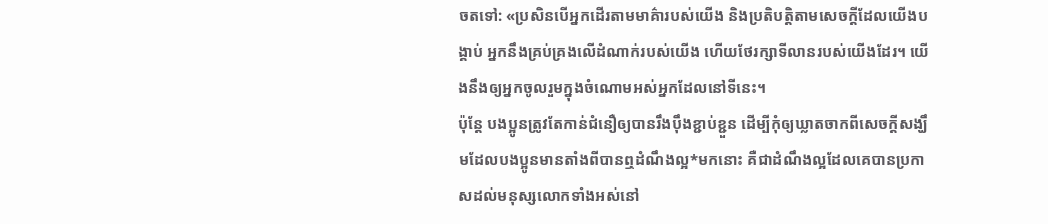ចតទៅ: «ប្រសិនបើអ្នកដើរតាមមាគ៌ារបស់យើង និងប្រតិបត្តិតាមសេចក្ដីដែលយើងបង្គាប់ អ្នកនឹងគ្រប់គ្រងលើដំណាក់របស់យើង ហើយថែរក្សាទីលានរបស់យើងដែរ។ យើងនឹងឲ្យអ្នកចូលរួមក្នុងចំណោមអស់អ្នកដែលនៅទីនេះ។
ប៉ុន្តែ បងប្អូនត្រូវតែកាន់ជំនឿឲ្យបានរឹងប៉ឹងខ្ជាប់ខ្ជួន ដើម្បីកុំឲ្យឃ្លាតចាកពីសេចក្ដីសង្ឃឹមដែលបងប្អូនមានតាំងពីបានឮដំណឹងល្អ*មកនោះ គឺជាដំណឹងល្អដែលគេបានប្រកាសដល់មនុស្សលោកទាំងអស់នៅ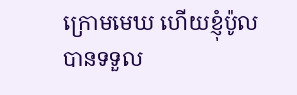ក្រោមមេឃ ហើយខ្ញុំប៉ូល បានទទួល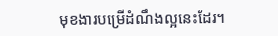មុខងារបម្រើដំណឹងល្អនេះដែរ។